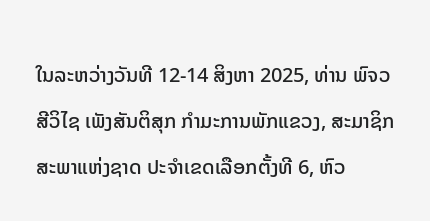ໃນລະຫວ່າງວັນທີ 12-14 ສິງຫາ 2025, ທ່ານ ພົຈວ ສີວິໄຊ ເພັງສັນຕິສຸກ ກຳມະການພັກແຂວງ, ສະມາຊິກສະພາແຫ່ງຊາດ ປະຈໍາເຂດເລືອກຕັ້ງທີ 6, ຫົວ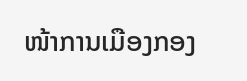ໜ້າການເມືອງກອງ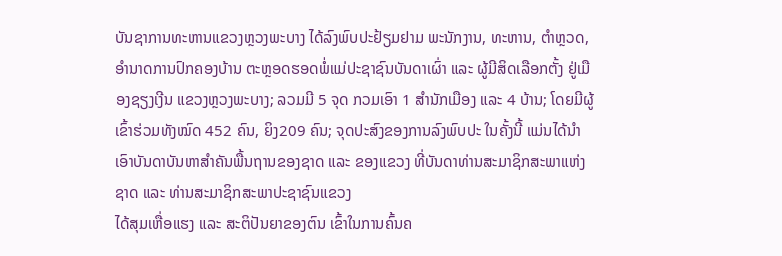ບັນຊາການທະຫານແຂວງຫຼວງພະບາງ ໄດ້ລົງພົບປະຢ້ຽມຢາມ ພະນັກງານ, ທະຫານ, ຕໍາຫຼວດ, ອໍານາດການປົກຄອງບ້ານ ຕະຫຼອດຮອດພໍ່ແມ່ປະຊາຊົນບັນດາເຜົ່າ ແລະ ຜູ້ມີສິດເລືອກຕັ້ງ ຢູ່ເມືອງຊຽງເງີນ ແຂວງຫຼວງພະບາງ; ລວມມີ 5 ຈຸດ ກວມເອົາ 1 ສຳນັກເມືອງ ແລະ 4 ບ້ານ; ໂດຍມີຜູ້ເຂົ້າຮ່ວມທັງໝົດ 452 ຄົນ, ຍິງ209 ຄົນ; ຈຸດປະສົງຂອງການລົງພົບປະ ໃນຄັ້ງນີ້ ແມ່ນໄດ້ນໍາເອົາບັນດາບັນຫາສໍາຄັນພື້ນຖານຂອງຊາດ ແລະ ຂອງແຂວງ ທີ່ບັນດາທ່ານສະມາຊິກສະພາແຫ່ງຊາດ ແລະ ທ່ານສະມາຊິກສະພາປະຊາຊົນແຂວງ
ໄດ້ສຸມເຫື່ອແຮງ ແລະ ສະຕິປັນຍາຂອງຕົນ ເຂົ້າໃນການຄົ້ນຄ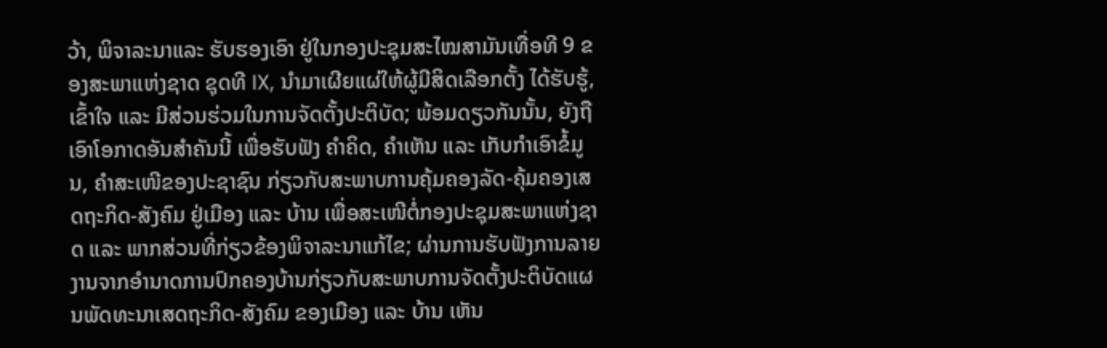ວ້າ, ພິຈາລະນາແລະ ຮັບຮອງເອົາ ຢູ່ໃນກອງປະຊຸມສະໄໝສາມັນເທື່ອທີ 9 ຂອງສະພາແຫ່ງຊາດ ຊຸດທີ IX, ນຳມາເຜີຍແຜ່ໃຫ້ຜູ້ມີສິດເລືອກຕັ້ງ ໄດ້ຮັບຮູ້, ເຂົ້າໃຈ ແລະ ມີສ່ວນຮ່ວມໃນການຈັດຕັ້ງປະຕິບັດ; ພ້ອມດຽວກັນນັ້ນ, ຍັງຖືເອົາໂອກາດອັນສໍາຄັນນີ້ ເພື່ອຮັບຟັງ ຄໍາຄິດ, ຄໍາເຫັນ ແລະ ເກັບກໍາເອົາຂໍ້ມູນ, ຄໍາສະເໜີຂອງປະຊາຊົນ ກ່ຽວກັບສະພາບການຄຸ້ມຄອງລັດ-ຄຸ້ມຄອງເສດຖະກິດ-ສັງຄົມ ຢູ່ເມືອງ ແລະ ບ້ານ ເພື່ອສະເໜີຕໍ່ກອງປະຊຸມສະພາແຫ່ງຊາດ ແລະ ພາກສ່ວນທີ່ກ່ຽວຂ້ອງພິຈາລະນາແກ້ໄຂ; ຜ່ານການຮັບຟັງການລາຍງານຈາກອຳນາດການປົກຄອງບ້ານກ່ຽວກັບສະພາບການຈັດຕັ້ງປະຕິບັດແຜນພັດທະນາເສດຖະກິດ-ສັງຄົມ ຂອງເມືອງ ແລະ ບ້ານ ເຫັນ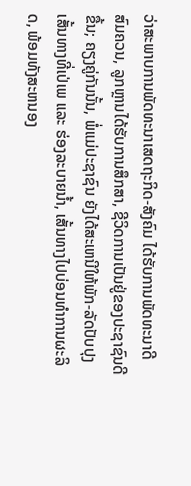ວ່າສະພາບການພັດທະນາເສດຖະກິດ-ສັງຄົມ ໄດ້ຮັບການພັດທະນາດີສົມຄວນ, ລູກຫຼານໄດ້ຮັບການສຶກສາ, ຊີວິດການເປັນຢູ່ຂອງປະຊາຊົນດີຂື້ນ; ຄຽງຄູ່ກັນນັ້ນ, ພໍ່ແມ່ປະຊາຊົນ ຍັງໄດ້ສະເຫນີໃຫ້ພັກ-ລັດປັບປຸງເສັ້ນທາງທີ່ເປ່ເພ ແລະ ຮ່ອງລະບາຍນ້ຳ, ເສັ້ນທາງໄປບ່ອນທຳການຜະລິດ, ພ້ອມທັງສະຫນອງ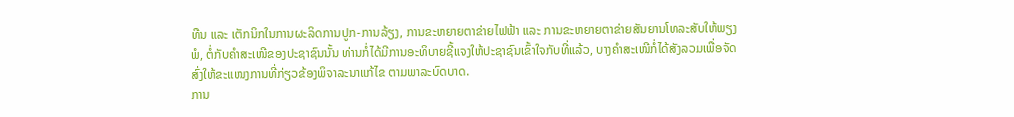ທືນ ແລະ ເຕັກນິກໃນການຜະລິດການປູກ-ການລ້ຽງ, ການຂະຫຍາຍຕາຂ່າຍໄຟຟ້າ ແລະ ການຂະຫຍາຍຕາຂ່າຍສັນຍານໂທລະສັບໃຫ້ພຽງພໍ, ຕໍ່ກັບຄຳສະເໜີຂອງປະຊາຊົນນັ້ນ ທ່ານກໍ່ໄດ້ມີການອະທິບາຍຊີ້ແຈງໃຫ້ປະຊາຊົນເຂົ້າໃຈກັບທີ່ແລ້ວ, ບາງຄຳສະເໜີກໍ່ໄດ້ສັງລວມເພື່ອຈັດສົ່ງໃຫ້ຂະແໜງການທີ່ກ່ຽວຂ້ອງພິຈາລະນາແກ້ໄຂ ຕາມພາລະບົດບາດ.
ການ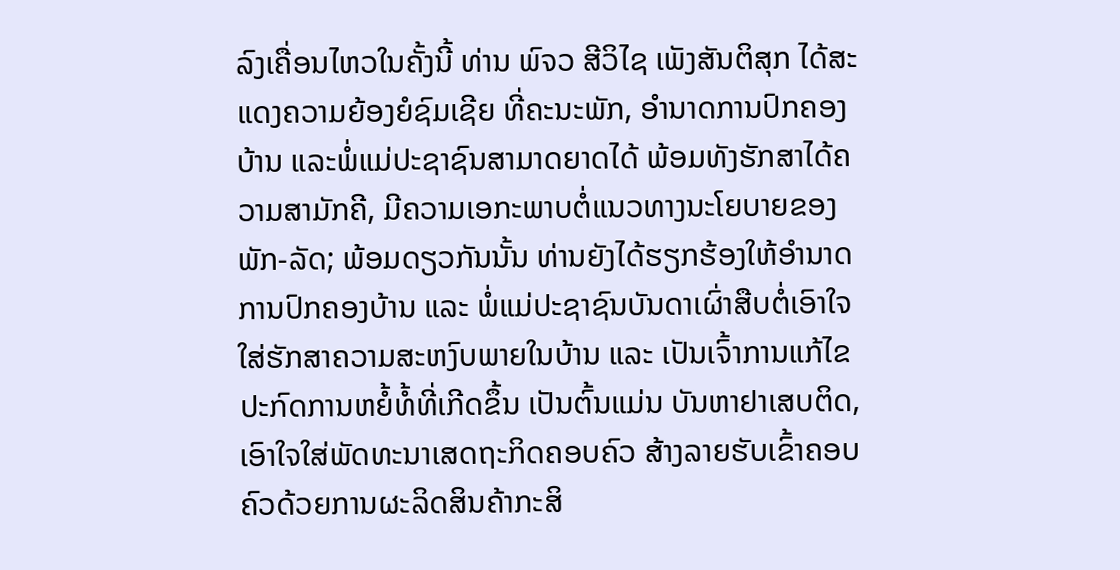ລົງເຄື່ອນໄຫວໃນຄັ້ງນີ້ ທ່ານ ພົຈວ ສີວິໄຊ ເພັງສັນຕິສຸກ ໄດ້ສະແດງຄວາມຍ້ອງຍໍຊົມເຊີຍ ທີ່ຄະນະພັກ, ອໍານາດການປົກຄອງບ້ານ ແລະພໍ່ແມ່ປະຊາຊົນສາມາດຍາດໄດ້ ພ້ອມທັງຮັກສາໄດ້ຄວາມສາມັກຄີ, ມີຄວາມເອກະພາບຕໍ່ແນວທາງນະໂຍບາຍຂອງ ພັກ-ລັດ; ພ້ອມດຽວກັນນັ້ນ ທ່ານຍັງໄດ້ຮຽກຮ້ອງໃຫ້ອໍານາດການປົກຄອງບ້ານ ແລະ ພໍ່ແມ່ປະຊາຊົນບັນດາເຜົ່າສືບຕໍ່ເອົາໃຈໃສ່ຮັກສາຄວາມສະຫງົບພາຍໃນບ້ານ ແລະ ເປັນເຈົ້າການແກ້ໄຂປະກົດການຫຍໍ້ທໍ້ທີ່ເກີດຂຶ້ນ ເປັນຕົ້ນແມ່ນ ບັນຫາຢາເສບຕິດ, ເອົາໃຈໃສ່ພັດທະນາເສດຖະກິດຄອບຄົວ ສ້າງລາຍຮັບເຂົ້າຄອບຄົວດ້ວຍການຜະລິດສິນຄ້າກະສິ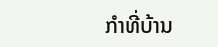ກໍາທີ່ບ້ານ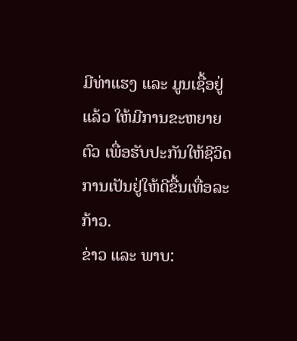ມີທ່າແຮງ ແລະ ມູນເຊື້ອຢູ່ແລ້ວ ໃຫ້ມີການຂະຫຍາຍຕົວ ເພື່ອຮັບປະກັນໃຫ້ຊີວິດການເປັນຢູ່ໃຫ້ດີຂື້ນເທື່ອລະກ້າວ.
ຂ່າວ ແລະ ພາບ: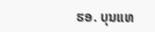ຮອ. ບຸນແທ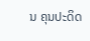ນ ຄຸນປະດິດ